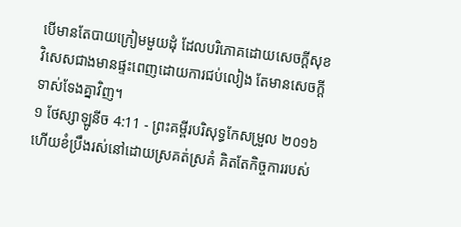បើមានតែបាយក្រៀមមួយដុំ ដែលបរិភោគដោយសេចក្ដីសុខ វិសេសជាងមានផ្ទះពេញដោយការជប់លៀង តែមានសេចក្ដីទាស់ទែងគ្នាវិញ។
១ ថែស្សាឡូនីច 4:11 - ព្រះគម្ពីរបរិសុទ្ធកែសម្រួល ២០១៦ ហើយខំប្រឹងរស់នៅដោយស្រគត់ស្រគំ គិតតែកិច្ចការរបស់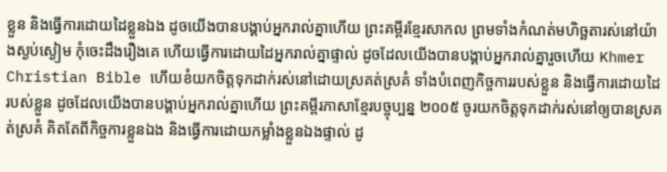ខ្លួន និងធ្វើការដោយដៃខ្លួនឯង ដូចយើងបានបង្គាប់អ្នករាល់គ្នាហើយ ព្រះគម្ពីរខ្មែរសាកល ព្រមទាំងកំណត់មហិច្ឆតារស់នៅយ៉ាងស្ងប់ស្ងៀម កុំចេះដឹងរឿងគេ ហើយធ្វើការដោយដៃអ្នករាល់គ្នាផ្ទាល់ ដូចដែលយើងបានបង្គាប់អ្នករាល់គ្នារួចហើយ Khmer Christian Bible ហើយខំយកចិត្តទុកដាក់រស់នៅដោយស្រគត់ស្រគំ ទាំងបំពេញកិច្ចការរបស់ខ្លួន និងធ្វើការដោយដៃរបស់ខ្លួន ដូចដែលយើងបានបង្គាប់អ្នករាល់គ្នាហើយ ព្រះគម្ពីរភាសាខ្មែរបច្ចុប្បន្ន ២០០៥ ចូរយកចិត្តទុកដាក់រស់នៅឲ្យបានស្រគត់ស្រគំ គិតតែពីកិច្ចការខ្លួនឯង និងធ្វើការដោយកម្លាំងខ្លួនឯងផ្ទាល់ ដូ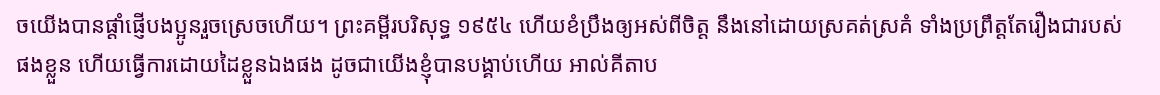ចយើងបានផ្ដាំផ្ញើបងប្អូនរួចស្រេចហើយ។ ព្រះគម្ពីរបរិសុទ្ធ ១៩៥៤ ហើយខំប្រឹងឲ្យអស់ពីចិត្ត នឹងនៅដោយស្រគត់ស្រគំ ទាំងប្រព្រឹត្តតែរឿងជារបស់ផងខ្លួន ហើយធ្វើការដោយដៃខ្លួនឯងផង ដូចជាយើងខ្ញុំបានបង្គាប់ហើយ អាល់គីតាប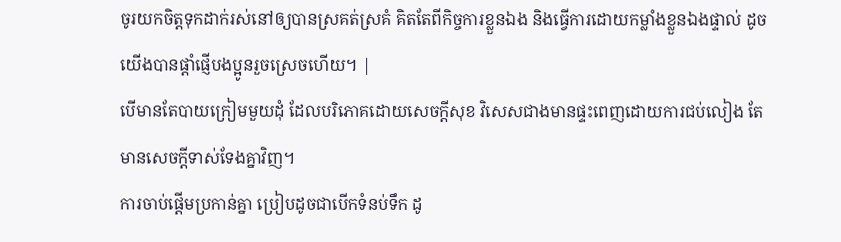ចូរយកចិត្ដទុកដាក់រស់នៅឲ្យបានស្រគត់ស្រគំ គិតតែពីកិច្ចការខ្លួនឯង និងធ្វើការដោយកម្លាំងខ្លួនឯងផ្ទាល់ ដូចយើងបានផ្ដាំផ្ញើបងប្អូនរួចស្រេចហើយ។ |
បើមានតែបាយក្រៀមមួយដុំ ដែលបរិភោគដោយសេចក្ដីសុខ វិសេសជាងមានផ្ទះពេញដោយការជប់លៀង តែមានសេចក្ដីទាស់ទែងគ្នាវិញ។
ការចាប់ផ្តើមប្រកាន់គ្នា ប្រៀបដូចជាបើកទំនប់ទឹក ដូ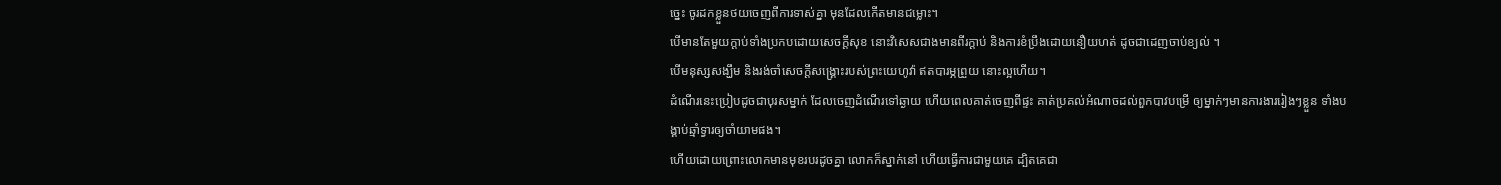ច្នេះ ចូរដកខ្លួនថយចេញពីការទាស់គ្នា មុនដែលកើតមានជម្លោះ។
បើមានតែមួយក្តាប់ទាំងប្រកបដោយសេចក្ដីសុខ នោះវិសេសជាងមានពីរក្តាប់ និងការខំប្រឹងដោយនឿយហត់ ដូចជាដេញចាប់ខ្យល់ ។
បើមនុស្សសង្ឃឹម និងរង់ចាំសេចក្ដីសង្គ្រោះរបស់ព្រះយេហូវ៉ា ឥតបារម្ភព្រួយ នោះល្អហើយ។
ដំណើរនេះប្រៀបដូចជាបុរសម្នាក់ ដែលចេញដំណើរទៅឆ្ងាយ ហើយពេលគាត់ចេញពីផ្ទះ គាត់ប្រគល់អំណាចដល់ពួកបាវបម្រើ ឲ្យម្នាក់ៗមានការងាររៀងៗខ្លួន ទាំងបង្គាប់ឆ្មាំទ្វារឲ្យចាំយាមផង។
ហើយដោយព្រោះលោកមានមុខរបរដូចគ្នា លោកក៏ស្នាក់នៅ ហើយធ្វើការជាមួយគេ ដ្បិតគេជា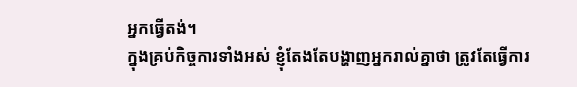អ្នកធ្វើតង់។
ក្នុងគ្រប់កិច្ចការទាំងអស់ ខ្ញុំតែងតែបង្ហាញអ្នករាល់គ្នាថា ត្រូវតែធ្វើការ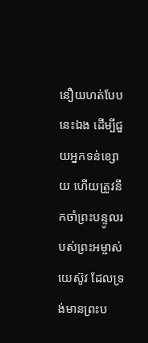នឿយហត់បែបនេះឯង ដើម្បីជួយអ្នកទន់ខ្សោយ ហើយត្រូវនឹកចាំព្រះបន្ទូលរបស់ព្រះអម្ចាស់យេស៊ូវ ដែលទ្រង់មានព្រះប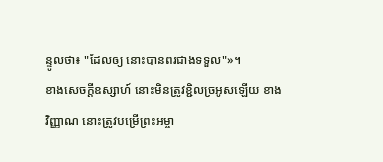ន្ទូលថា៖ "ដែលឲ្យ នោះបានពរជាងទទួល"»។
ខាងសេចក្ដីឧស្សាហ៍ នោះមិនត្រូវខ្ជិលច្រអូសឡើយ ខាងវិញ្ញាណ នោះត្រូវបម្រើព្រះអម្ចា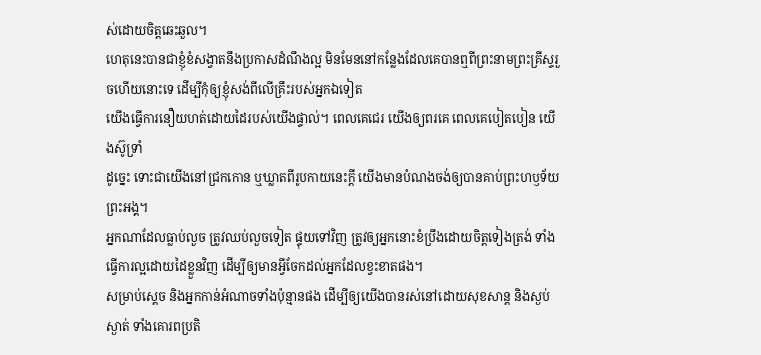ស់ដោយចិត្តឆេះឆួល។
ហេតុនេះបានជាខ្ញុំខំសង្វាតនឹងប្រកាសដំណឹងល្អ មិនមែននៅកន្លែងដែលគេបានឮពីព្រះនាមព្រះគ្រីស្ទរួចហើយនោះទេ ដើម្បីកុំឲ្យខ្ញុំសង់ពីលើគ្រឹះរបស់អ្នកឯទៀត
យើងធ្វើការនឿយហត់ដោយដៃរបស់យើងផ្ទាល់។ ពេលគេជេរ យើងឲ្យពរគេ ពេលគេបៀតបៀន យើងស៊ូទ្រាំ
ដូច្នេះ ទោះជាយើងនៅជ្រកកោន ឬឃ្លាតពីរូបកាយនេះក្តី យើងមានបំណងចង់ឲ្យបានគាប់ព្រះហឫទ័យព្រះអង្គ។
អ្នកណាដែលធ្លាប់លួច ត្រូវឈប់លួចទៀត ផ្ទុយទៅវិញ ត្រូវឲ្យអ្នកនោះខំប្រឹងដោយចិត្តទៀងត្រង់ ទាំងធ្វើការល្អដោយដៃខ្លួនវិញ ដើម្បីឲ្យមានអ្វីចែកដល់អ្នកដែលខ្វះខាតផង។
សម្រាប់ស្តេច និងអ្នកកាន់អំណាចទាំងប៉ុន្មានផង ដើម្បីឲ្យយើងបានរស់នៅដោយសុខសាន្ត និងស្ងប់ស្ងាត់ ទាំងគោរពប្រតិ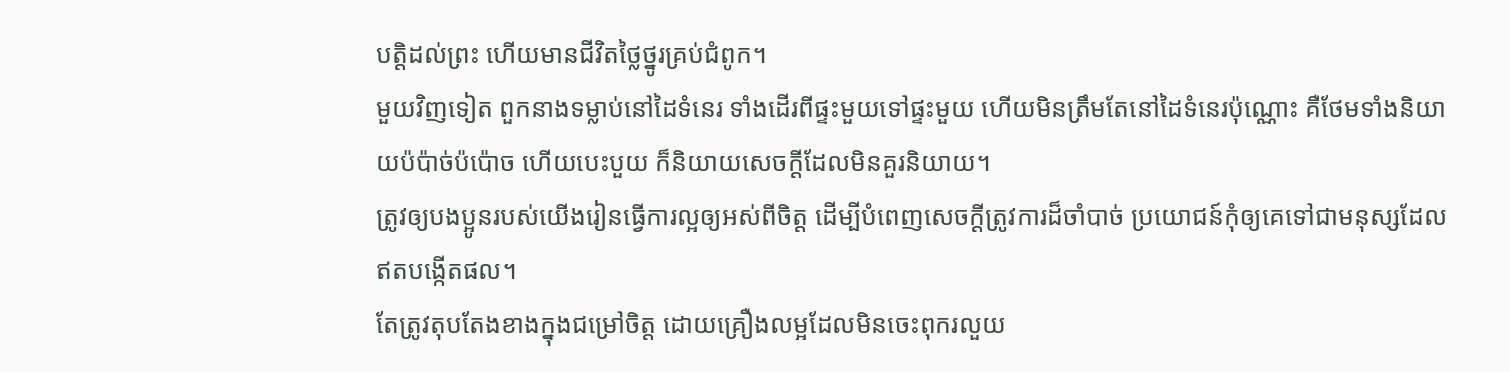បត្តិដល់ព្រះ ហើយមានជីវិតថ្លៃថ្នូរគ្រប់ជំពូក។
មួយវិញទៀត ពួកនាងទម្លាប់នៅដៃទំនេរ ទាំងដើរពីផ្ទះមួយទៅផ្ទះមួយ ហើយមិនត្រឹមតែនៅដៃទំនេរប៉ុណ្ណោះ គឺថែមទាំងនិយាយប៉ប៉ាច់ប៉ប៉ោច ហើយបេះបួយ ក៏និយាយសេចក្ដីដែលមិនគួរនិយាយ។
ត្រូវឲ្យបងប្អូនរបស់យើងរៀនធ្វើការល្អឲ្យអស់ពីចិត្ត ដើម្បីបំពេញសេចក្ដីត្រូវការដ៏ចាំបាច់ ប្រយោជន៍កុំឲ្យគេទៅជាមនុស្សដែលឥតបង្កើតផល។
តែត្រូវតុបតែងខាងក្នុងជម្រៅចិត្ត ដោយគ្រឿងលម្អដែលមិនចេះពុករលួយ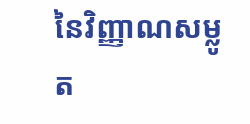នៃវិញ្ញាណសម្លូត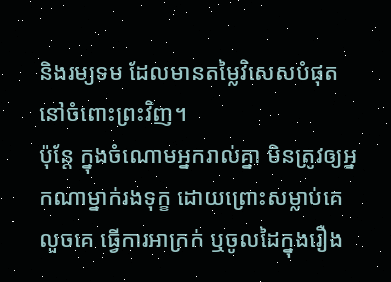និងរម្យទម ដែលមានតម្លៃវិសេសបំផុតនៅចំពោះព្រះវិញ។
ប៉ុន្ដែ ក្នុងចំណោមអ្នករាល់គ្នា មិនត្រូវឲ្យអ្នកណាម្នាក់រងទុក្ខ ដោយព្រោះសម្លាប់គេ លួចគេ ធ្វើការអាក្រក់ ឬចូលដៃក្នុងរឿង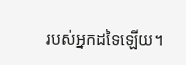របស់អ្នកដទៃឡើយ។